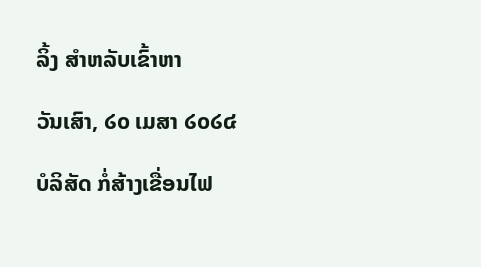ລິ້ງ ສຳຫລັບເຂົ້າຫາ

ວັນເສົາ, ໒໐ ເມສາ ໒໐໒໔

ບໍລິສັດ ກໍ່ສ້າງເຂື່ອນໄຟ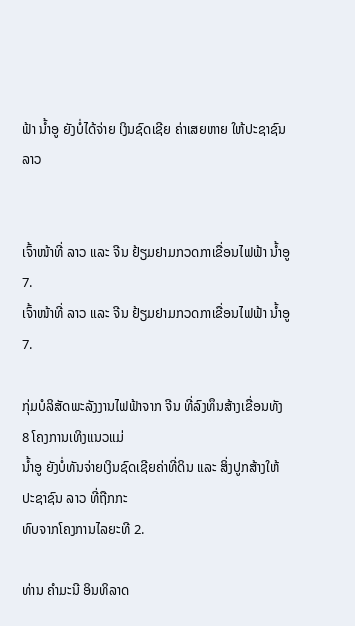ຟ້າ ນໍ້າອູ ຍັງບໍ່ໄດ້ຈ່າຍ ເງິນຊົດເຊີຍ ຄ່າເສຍຫາຍ ໃຫ້ປະຊາຊົນ ລາວ


ເຈົ້າໜ້າທີ່ ລາວ ແລະ ຈີນ ຢ້ຽມຢາມກວດກາເຂື່ອນໄຟຟ້າ ນໍ້າອູ 7.
ເຈົ້າໜ້າທີ່ ລາວ ແລະ ຈີນ ຢ້ຽມຢາມກວດກາເຂື່ອນໄຟຟ້າ ນໍ້າອູ 7.

ກຸ່ມບໍລິສັດພະລັງງານໄຟຟ້າຈາກ ຈີນ ທີ່ລົງທຶນສ້າງເຂື່ອນທັງ 8 ໂຄງການເທິງແນວແມ່
ນໍ້າອູ ຍັງບໍ່ທັນຈ່າຍເງິນຊົດເຊີຍຄ່າທີ່ດິນ ແລະ ສິ່ງປູກສ້າງໃຫ້ປະຊາຊົນ ລາວ ທີ່ຖືກກະ
ທົບຈາກໂຄງການໄລຍະທີ 2.

ທ່ານ ຄຳມະນີ ອິນທິລາດ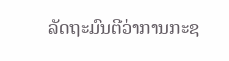ລັດຖະມົນຕີວ່າການກະຊ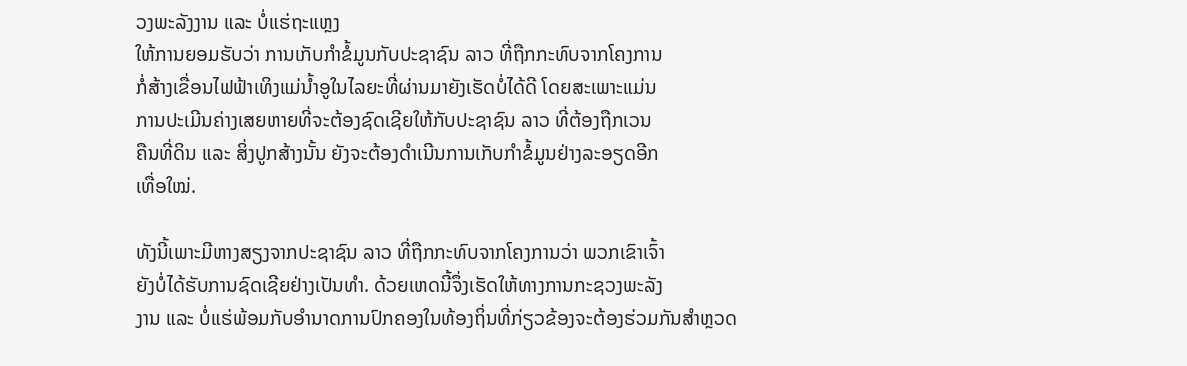ວງພະລັງງານ ແລະ ບໍ່ແຮ່ຖະແຫຼງ
ໃຫ້ການຍອມຮັບວ່າ ການເກັບກຳຂໍ້ມູນກັບປະຊາຊົນ ລາວ ທີ່ຖືກກະທົບຈາກໂຄງການ
ກໍ່ສ້າງເຂື່ອນໄຟຟ້າເທິງແມ່ນໍ້າອູໃນໄລຍະທີ່ຜ່ານມາຍັງເຮັດບໍ່ໄດ້ດີ ໂດຍສະເພາະແມ່ນ
ການປະເມີນຄ່າງເສຍຫາຍທີ່ຈະຕ້ອງຊົດເຊີຍໃຫ້ກັບປະຊາຊົນ ລາວ ທີ່ຕ້ອງຖືກເວນ
ຄືນທີ່ດິນ ແລະ ສິ່ງປູກສ້າງນັ້ນ ຍັງຈະຕ້ອງດຳເນີນການເກັບກຳຂໍ້ມູນຢ່າງລະອຽດອີກ
ເທື່ອໃໝ່.

ທັງນີ້ເພາະມີຫາງສຽງຈາກປະຊາຊົນ ລາວ ທີ່ຖືກກະທົບຈາກໂຄງການວ່າ ພວກເຂົາເຈົ້າ
ຍັງບໍ່ໄດ້ຮັບການຊົດເຊີຍຢ່າງເປັນທຳ. ດ້ວຍເຫດນີ້ຈຶ່ງເຮັດໃຫ້ທາງການກະຊວງພະລັງ
ງານ ແລະ ບໍ່ແຮ່ພ້ອມກັບອຳນາດການປົກຄອງໃນທ້ອງຖິ່ນທີ່ກ່ຽວຂ້ອງຈະຕ້ອງຮ່ວມກັນສຳຫຼວດ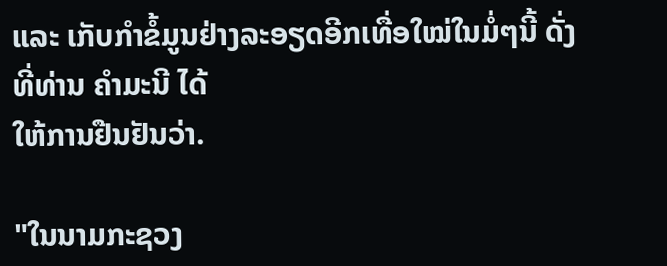ແລະ ເກັບກຳຂໍ້ມູນຢ່າງລະອຽດອີກເທື່ອໃໝ່ໃນມໍ່ໆນີ້ ດັ່ງທີ່ທ່ານ ຄຳມະນີ ໄດ້
ໃຫ້ການຢືນຢັນວ່າ.

"ໃນນາມກະຊວງ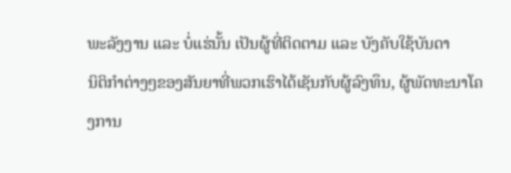ພະລັງງານ ແລະ ບໍ່ແຮ່ນັ້ນ ເປັນຜູ້ທີ່ຕິດຕາມ ແລະ ບັງຄັບໃຊ້ບັນດາ
ນິຕິກຳຕ່າງໆຂອງສັນຍາທີ່ພວກເຮົາໄດ້ເຊັນກັບຜູ້ລົງທຶນ, ຜູ້ພັດທະນາໂຄງການ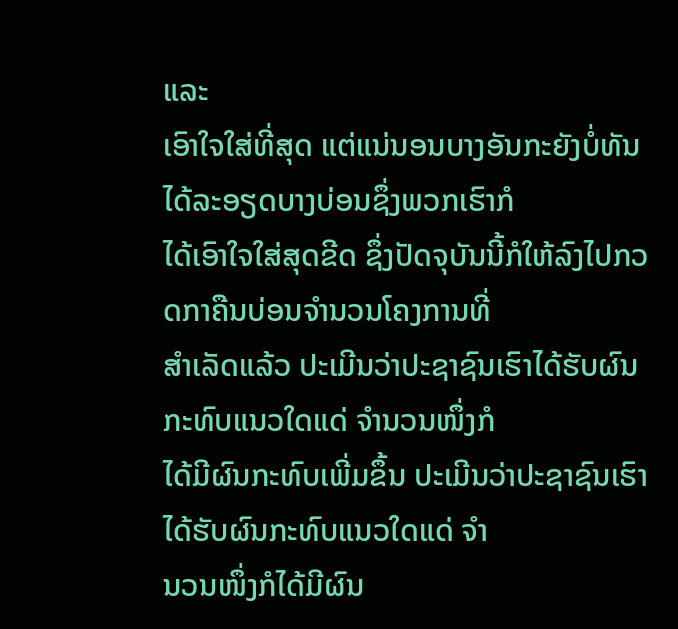ແລະ
ເອົາໃຈໃສ່ທີ່ສຸດ ແຕ່ແນ່ນອນບາງອັນກະຍັງບໍ່ທັນໄດ້ລະອຽດບາງບ່ອນຊຶ່ງພວກເຮົາກໍ
ໄດ້ເອົາໃຈໃສ່ສຸດຂີດ ຊຶ່ງປັດຈຸບັນນີ້ກໍໃຫ້ລົງໄປກວດກາຄືນບ່ອນຈຳນວນໂຄງການທີ່
ສຳເລັດແລ້ວ ປະເມີນວ່າປະຊາຊົນເຮົາໄດ້ຮັບຜົນກະທົບແນວໃດແດ່ ຈຳນວນໜຶ່ງກໍ
ໄດ້ມີຜົນກະທົບເພີ່ມຂຶ້ນ ປະເມີນວ່າປະຊາຊົນເຮົາໄດ້ຮັບຜົນກະທົບແນວໃດແດ່ ຈຳ
ນວນໜຶ່ງກໍໄດ້ມີຜົນ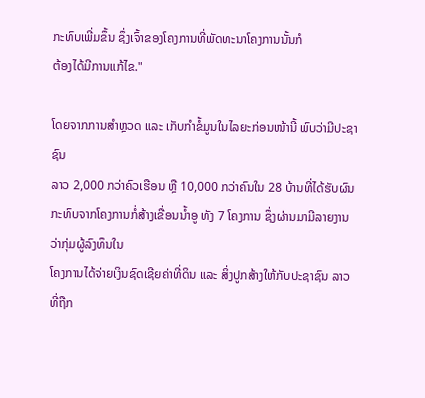ກະທົບເພີ່ມຂຶ້ນ ຊຶ່ງເຈົ້າຂອງໂຄງການທີ່ພັດທະນາໂຄງການນັ້ນກໍ
ຕ້ອງໄດ້ມີການແກ້ໄຂ."

ໂດຍຈາກການສຳຫຼວດ ແລະ ເກັບກຳຂໍ້ມູນໃນໄລຍະກ່ອນໜ້ານີ້ ພົບວ່າມີປະຊາຊົນ
ລາວ 2,000 ກວ່າຄົວເຮືອນ ຫຼື 10,000 ກວ່າຄົນໃນ 28 ບ້ານທີ່ໄດ້ຮັບຜົນກະທົບຈາກໂຄງການກໍ່ສ້າງເຂື່ອນນໍ້າອູ ທັງ 7 ໂຄງການ ຊຶ່ງຜ່ານມາມີລາຍງານວ່າກຸ່ມຜູ້ລົງທຶນໃນ
ໂຄງການໄດ້ຈ່າຍເງິນຊົດເຊີຍຄ່າທີ່ດິນ ແລະ ສິ່ງປູກສ້າງໃຫ້ກັບປະຊາຊົນ ລາວ ທີ່ຖືກ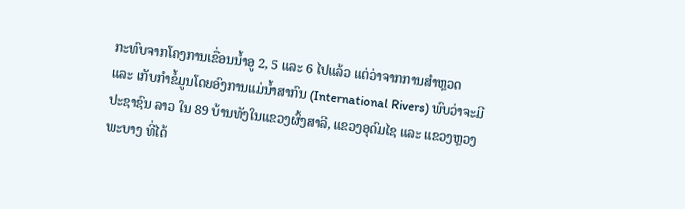ກະທົບຈາກໂຄງການເຂື່ອນນໍ້າອູ 2, 5 ແລະ 6 ໄປແລ້ວ ແຕ່ວ່າຈາກການສຳຫຼວດ
ແລະ ເກັບກຳຂໍ້ມູນໂດຍອົງການແມ່ນໍ້າສາກົນ (International Rivers) ພົບວ່າຈະມີ
ປະຊາຊົນ ລາວ ໃນ 89 ບ້ານທັງໃນແຂວງຜົ້ງສາລີ, ແຂວງອຸດົມໄຊ ແລະ ແຂວງຫຼວງ
ພະບາງ ທີ່ໄດ້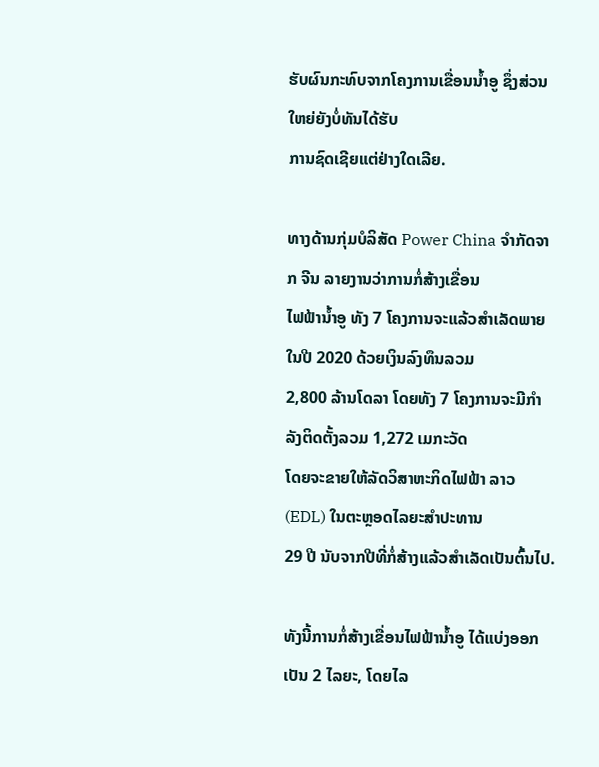ຮັບຜົນກະທົບຈາກໂຄງການເຂື່ອນນໍ້າອູ ຊຶ່ງສ່ວນໃຫຍ່ຍັງບໍ່ທັນໄດ້ຮັບ
ການຊົດເຊີຍແຕ່ຢ່າງໃດເລີຍ.

ທາງດ້ານກຸ່ມບໍລິສັດ Power China ຈຳກັດຈາກ ຈີນ ລາຍງານວ່າການກໍ່ສ້າງເຂື່ອນ
ໄຟຟ້ານໍ້າອູ ທັງ 7 ໂຄງການຈະແລ້ວສຳເລັດພາຍໃນປີ 2020 ດ້ວຍເງິນລົງທຶນລວມ
2,800 ລ້ານໂດລາ ໂດຍທັງ 7 ໂຄງການຈະມີກຳລັງຕິດຕັ້ງລວມ 1,272 ເມກະວັດ
ໂດຍຈະຂາຍໃຫ້ລັດວິສາຫະກິດໄຟຟ້າ ລາວ (EDL) ໃນຕະຫຼອດໄລຍະສຳປະທານ
29 ປີ ນັບຈາກປີທີ່ກໍ່ສ້າງແລ້ວສຳເລັດເປັນຕົ້ນໄປ.

ທັງນີ້ການກໍ່ສ້າງເຂື່ອນໄຟຟ້ານໍ້າອູ ໄດ້ແບ່ງອອກເປັນ 2 ໄລຍະ, ໂດຍໄລ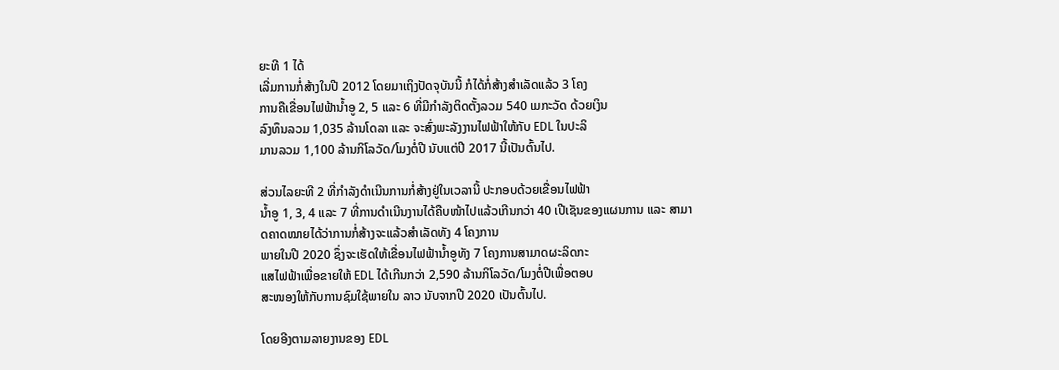ຍະທີ 1 ໄດ້
ເລີ່ມການກໍ່ສ້າງໃນປີ 2012 ໂດຍມາເຖິງປັດຈຸບັນນີ້ ກໍໄດ້ກໍ່ສ້າງສຳເລັດແລ້ວ 3 ໂຄງ
ການຄືເຂື່ອນໄຟຟ້ານໍ້າອູ 2, 5 ແລະ 6 ທີ່ມີກຳລັງຕິດຕັ້ງລວມ 540 ເມກະວັດ ດ້ວຍເງິນ
ລົງທຶນລວມ 1,035 ລ້ານໂດລາ ແລະ ຈະສົ່ງພະລັງງານໄຟຟ້າໃຫ້ກັບ EDL ໃນປະລິ
ມານລວມ 1,100 ລ້ານກິໂລວັດ/ໂມງຕໍ່ປີ ນັບແຕ່ປີ 2017 ນີ້ເປັນຕົ້ນໄປ.

ສ່ວນໄລຍະທີ 2 ທີ່ກຳລັງດຳເນີນການກໍ່ສ້າງຢູ່ໃນເວລານີ້ ປະກອບດ້ວຍເຂື່ອນໄຟຟ້າ
ນໍ້າອູ 1, 3, 4 ແລະ 7 ທີ່ການດຳເນີນງານໄດ້ຄືບໜ້າໄປແລ້ວເກີນກວ່າ 40 ເປີເຊັນຂອງແຜນການ ແລະ ສາມາດຄາດໝາຍໄດ້ວ່າການກໍ່ສ້າງຈະແລ້ວສຳເລັດທັງ 4 ໂຄງການ
ພາຍໃນປີ 2020 ຊຶ່ງຈະເຮັດໃຫ້ເຂື່ອນໄຟຟ້ານໍ້າອູທັງ 7 ໂຄງການສາມາດຜະລິດກະ
ແສໄຟຟ້າເພື່ອຂາຍໃຫ້ EDL ໄດ້ເກີນກວ່າ 2,590 ລ້ານກິໂລວັດ/ໂມງຕໍ່ປີເພື່ອຕອບ
ສະໜອງໃຫ້ກັບການຊົມໃຊ້ພາຍໃນ ລາວ ນັບຈາກປີ 2020 ເປັນຕົ້ນໄປ.

ໂດຍອີງຕາມລາຍງານຂອງ EDL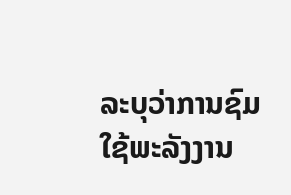ລະບຸວ່າການຊົມໃຊ້ພະລັງງານ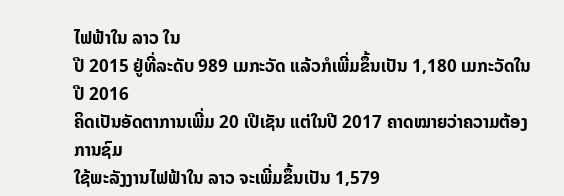ໄຟຟ້າໃນ ລາວ ໃນ
ປີ 2015 ຢູ່ທີ່ລະດັບ 989 ເມກະວັດ ແລ້ວກໍເພີ່ມຂຶ້ນເປັນ 1,180 ເມກະວັດໃນປີ 2016
ຄິດເປັນອັດຕາການເພີ່ມ 20 ເປີເຊັນ ແຕ່ໃນປີ 2017 ຄາດໝາຍວ່າຄວາມຕ້ອງການຊົມ
ໃຊ້ພະລັງງານໄຟຟ້າໃນ ລາວ ຈະເພີ່ມຂຶ້ນເປັນ 1,579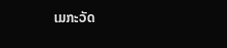ເມກະວັດ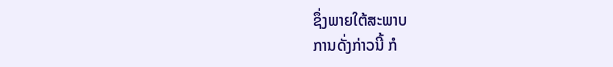ຊຶ່ງພາຍໃຕ້ສະພາບ
ການດັ່ງກ່າວນີ້ ກໍ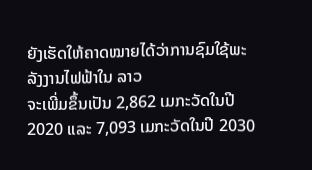ຍັງເຮັດໃຫ້ຄາດໝາຍໄດ້ວ່າການຊົມໃຊ້ພະລັງງານໄຟຟ້າໃນ ລາວ
ຈະເພີ່ມຂຶ້ນເປັນ 2,862 ເມກະວັດໃນປີ 2020 ແລະ 7,093 ເມກະວັດໃນປີ 2030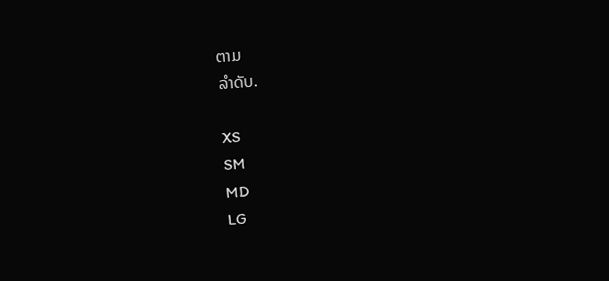ຕາມ
ລຳດັບ.

XS
SM
MD
LG